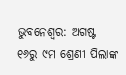ଭୁବନେଶ୍ବର: ଅଗଷ୍ଟ ୧୬ରୁ ୯ମ ଶ୍ରେଣୀ ପିଲାଙ୍କ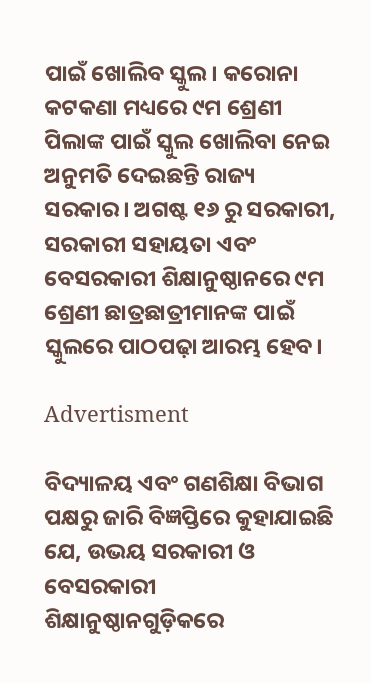ପାଇଁ ଖୋଲିବ ସ୍କୁଲ। କରୋନା କଟକଣା ମଧ୍ୟରେ ୯ମ ଶ୍ରେଣୀ ପିଲାଙ୍କ ପାଇଁ ସ୍କୁଲ ଖୋଲିବ‌ା ନେଇ ଅନୁମତି ଦେଇଛନ୍ତି ରାଜ୍ୟ ସରକାର। ଅଗଷ୍ଟ ୧୬ ରୁ ସରକାରୀ, ସରକାରୀ ସହାୟତା ଏବଂ ବେସରକାରୀ ଶିକ୍ଷାନୁଷ୍ଠାନରେ ୯ମ ଶ୍ରେଣୀ ଛାତ୍ରଛାତ୍ରୀମାନଙ୍କ ପାଇଁ ସ୍କୁଲରେ ପାଠପଢ଼ା ଆରମ୍ଭ ହେବ।

Advertisment

ବିଦ୍ୟାଳୟ ଏବଂ ଗଣଶିକ୍ଷା ବିଭାଗ ପକ୍ଷରୁ ଜାରି ବିଜ୍ଞପ୍ତିରେ କୁହାଯାଇଛି ଯେ, ଉଭୟ ସରକାରୀ ଓ ବେସରକାରୀ ଶିକ୍ଷାନୁଷ୍ଠାନଗୁଡ଼ିକରେ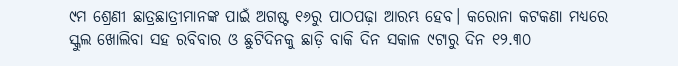୯ମ ଶ୍ରେଣୀ ଛାତ୍ରଛାତ୍ରୀମାନଙ୍କ ପାଇଁ ଅଗଷ୍ଟ ୧୬ରୁ ପାଠପଢ଼ା ଆରମ୍ଭ ହେବ। କରୋନା କଟକଣା ମଧ୍ୟରେ ସ୍କୁଲ ଖୋଲିବା ସହ ରବିବାର ଓ ଛୁଟିଦିନକୁ ଛାଡ଼ି ବାକି ଦିନ ସକାଳ ୯ଟାରୁ ଦିନ ୧୨.୩୦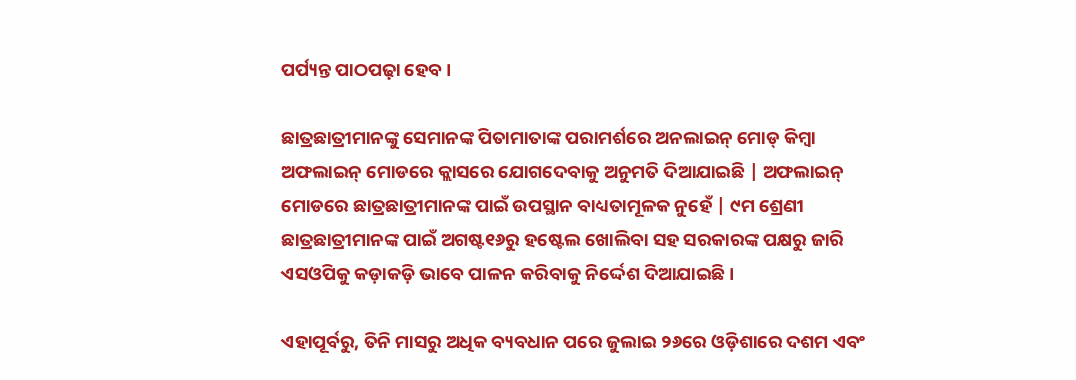ପର୍ପ୍ୟନ୍ତ ପାଠପଢ଼ା ହେବ।

ଛାତ୍ରଛାତ୍ରୀମାନଙ୍କୁ ସେମାନଙ୍କ ପିତାମାତାଙ୍କ ପରାମର୍ଶରେ ଅନଲାଇନ୍ ମୋଡ୍ କିମ୍ବା ଅଫଲାଇନ୍ ମୋଡରେ କ୍ଲାସରେ ଯୋଗଦେବାକୁ ଅନୁମତି ଦିଆଯାଇଛି | ଅଫଲାଇନ୍ ମୋଡରେ ଛାତ୍ରଛାତ୍ରୀମାନଙ୍କ ପାଇଁ ଉପସ୍ଥାନ ବାଧ୍ୟତାମୂଳକ ନୁହେଁ | ୯ମ ଶ୍ରେଣୀ ଛାତ୍ରଛାତ୍ରୀମାନଙ୍କ ପାଇଁ ଅଗଷ୍ଟ୧୬ରୁ ହଷ୍ଟେଲ ଖୋଲିବା ସହ ସରକାରଙ୍କ ପକ୍ଷରୁ ଜାରି ଏସଓପିକୁ କଡ଼ାକଡ଼ି ଭ‌ାବେ ପାଳନ କରିବାକୁ ନିର୍ଦ୍ଦେଶ ଦିଆଯାଇଛି।

ଏହାପୂର୍ବରୁ, ତିନି ମାସରୁ ଅଧିକ ବ୍ୟବଧାନ ପରେ ଜୁଲାଇ ୨୬ରେ ଓଡ଼ିଶାରେ ଦଶମ ଏବଂ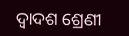ଦ୍ବାଦଶ ‌ଶ୍ରେଣୀ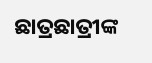ଛାତ୍ରଛାତ୍ରୀଙ୍କ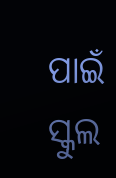ପାଇଁ ସ୍କୁଲ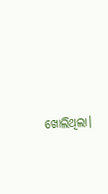ଖୋଲିଥିଲା।